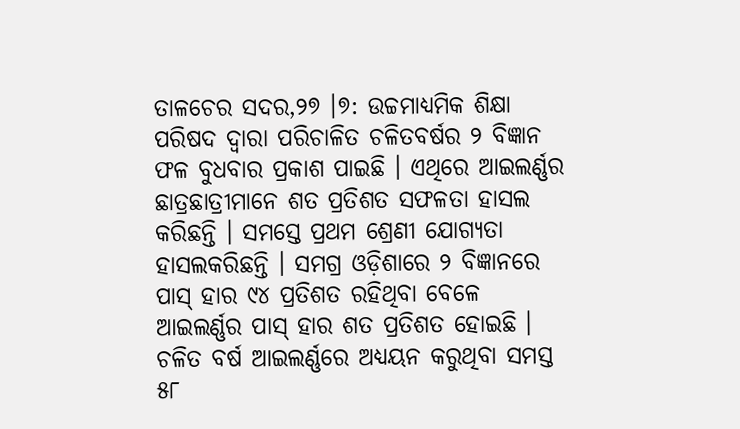ତାଳଚେର ସଦର,୨୭ ।୭: ଉଚ୍ଚମାଧ୍ୟମିକ ଶିକ୍ଷା ପରିଷଦ ଦ୍ୱାରା ପରିଚାଳିତ ଚଳିତବର୍ଷର ୨ ବିଜ୍ଞାନ ଫଳ ବୁଧବାର ପ୍ରକାଶ ପାଇଛି । ଏଥିରେ ଆଇଲର୍ଣ୍ଣର ଛାତ୍ରଛାତ୍ରୀମାନେ ଶତ ପ୍ରତିଶତ ସଫଳତା ହାସଲ କରିଛନ୍ତି । ସମସ୍ତେ ପ୍ରଥମ ଶ୍ରେଣୀ ଯୋଗ୍ୟତା ହାସଲକରିଛନ୍ତି । ସମଗ୍ର ଓଡ଼ିଶାରେ ୨ ବିଜ୍ଞାନରେ ପାସ୍ ହାର ୯୪ ପ୍ରତିଶତ ରହିଥିବା ବେଳେ ଆଇଲର୍ଣ୍ଣର ପାସ୍ ହାର ଶତ ପ୍ରତିଶତ ହୋଇଛି । ଚଳିତ ବର୍ଷ ଆଇଲର୍ଣ୍ଣରେ ଅଧ୍ୟୟନ କରୁଥିବା ସମସ୍ତ ୫୮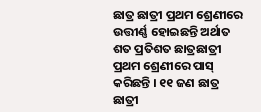ଛାତ୍ର ଛାତ୍ରୀ ପ୍ରଥମ ଶ୍ରେଣୀରେ ଉତ୍ତୀର୍ଣ୍ଣ ହୋଇଛନ୍ତି ଅର୍ଥାତ ଶତ ପ୍ରତିଶତ ଛାତ୍ରଛାତ୍ରୀ ପ୍ରଥମ ଶ୍ରେଣୀରେ ପାସ୍ କରିଛନ୍ତି । ୧୧ ଜଣ ଛାତ୍ର ଛାତ୍ରୀ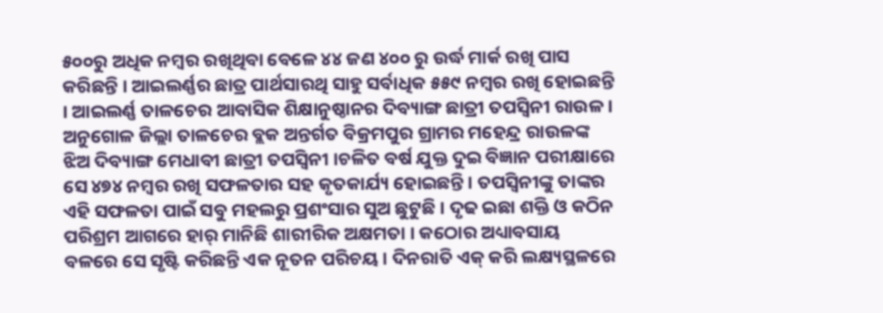୫୦୦ରୁ ଅଧିକ ନମ୍ବର ରଖିଥିବା ବେଳେ ୪୪ ଜଣ ୪୦୦ ରୁ ଉର୍ଦ୍ଧ ମାର୍କ ରଖି ପାସ କରିଛନ୍ତି । ଆଇଲର୍ଣ୍ଣର ଛାତ୍ର ପାର୍ଥସାରଥି ସାହୁ ସର୍ବାଧିକ ୫୫୯ ନମ୍ବର ରଖି ହୋଇଛନ୍ତି । ଆଇଲର୍ଣ୍ଣ ତାଳଚେର ଆବାସିକ ଶିକ୍ଷାନୁଷ୍ଠାନର ଦିବ୍ୟାଙ୍ଗ ଛାତ୍ରୀ ତପସ୍ୱିନୀ ରାଉଳ । ଅନୁଗୋଳ ଜିଲ୍ଲା ତାଳଚେର ବ୍ଲକ ଅନ୍ତର୍ଗତ ବିକ୍ରମପୁର ଗ୍ରାମର ମହେନ୍ଦ୍ର ରାଉଳଙ୍କ ଝିଅ ଦିବ୍ୟାଙ୍ଗ ମେଧାବୀ ଛାତ୍ରୀ ତପସ୍ୱିନୀ ।ଚଳିତ ବର୍ଷ ଯୁକ୍ତ ଦୁଇ ବିଜ୍ଞାନ ପରୀକ୍ଷାରେ ସେ ୪୭୪ ନମ୍ବର ରଖି ସଫଳତାର ସହ କୃତକାର୍ଯ୍ୟ ହୋଇଛନ୍ତି । ତପସ୍ୱିନୀଙ୍କୁ ତାଙ୍କର ଏହି ସଫଳତା ପାଇଁ ସବୁ ମହଲରୁ ପ୍ରଶଂସାର ସୁଅ ଛୁଟୁଛି । ଦୃଢ ଇଛା ଶକ୍ତି ଓ କଠିନ ପରିଶ୍ରମ ଆଗରେ ହାର୍ ମାନିଛି ଶାରୀରିକ ଅକ୍ଷମତା । କଠୋର ଅଧ୍ୟାବସାୟ ବଳରେ ସେ ସୃଷ୍ଟି କରିଛନ୍ତି ଏକ ନୂତନ ପରିଚୟ । ଦିନରାତି ଏକ୍ କରି ଲକ୍ଷ୍ୟସ୍ଥଳରେ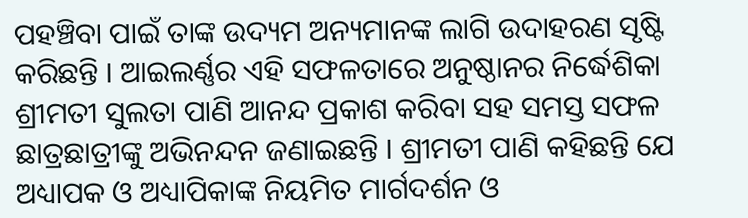ପହଞ୍ଚିବା ପାଇଁ ତାଙ୍କ ଉଦ୍ୟମ ଅନ୍ୟମାନଙ୍କ ଲାଗି ଉଦାହରଣ ସୃଷ୍ଟି କରିଛନ୍ତି । ଆଇଲର୍ଣ୍ଣର ଏହି ସଫଳତାରେ ଅନୁଷ୍ଠାନର ନିର୍ଦ୍ଧେଶିକା ଶ୍ରୀମତୀ ସୁଲତା ପାଣି ଆନନ୍ଦ ପ୍ରକାଶ କରିବା ସହ ସମସ୍ତ ସଫଳ ଛାତ୍ରଛାତ୍ରୀଙ୍କୁ ଅଭିନନ୍ଦନ ଜଣାଇଛନ୍ତି । ଶ୍ରୀମତୀ ପାଣି କହିଛନ୍ତି ଯେ ଅଧ୍ୟାପକ ଓ ଅଧ୍ୟାପିକାଙ୍କ ନିୟମିତ ମାର୍ଗଦର୍ଶନ ଓ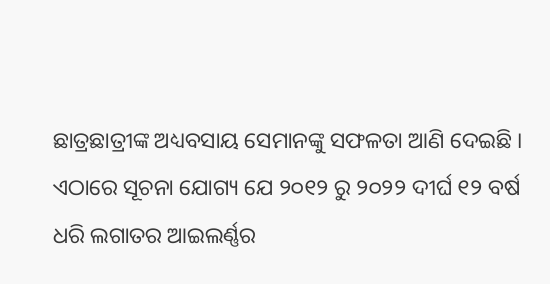ଛାତ୍ରଛାତ୍ରୀଙ୍କ ଅଧ୍ୟବସାୟ ସେମାନଙ୍କୁ ସଫଳତା ଆଣି ଦେଇଛି । ଏଠାରେ ସୂଚନା ଯୋଗ୍ୟ ଯେ ୨୦୧୨ ରୁ ୨୦୨୨ ଦୀର୍ଘ ୧୨ ବର୍ଷ ଧରି ଲଗାତର ଆଇଲର୍ଣ୍ଣର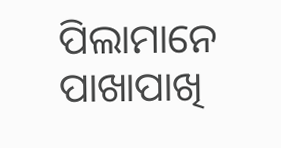ପିଲାମାନେ ପାଖାପାଖି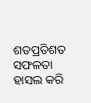ଶତପ୍ରତିଶତ ସଫଳତା ହାସଲ କରି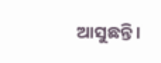ଆସୁଛନ୍ତି ।